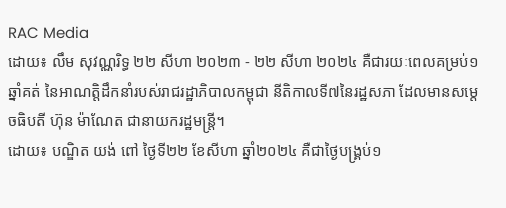RAC Media
ដោយ៖ លឹម សុវណ្ណរិទ្ធ ២២ សីហា ២០២៣ - ២២ សីហា ២០២៤ គឺជារយៈពេលគម្រប់១ឆ្នាំគត់ នៃអាណត្តិដឹកនាំរបស់រាជរដ្ឋាភិបាលកម្ពុជា នីតិកាលទី៧នៃរដ្ឋសភា ដែលមានសម្ដេចធិបតី ហ៊ុន ម៉ាណែត ជានាយករដ្ឋមន្ត្រី។
ដោយ៖ បណ្ឌិត យង់ ពៅ ថ្ងៃទី២២ ខែសីហា ឆ្នាំ២០២៤ គឺជាថ្ងៃបង្គ្រប់១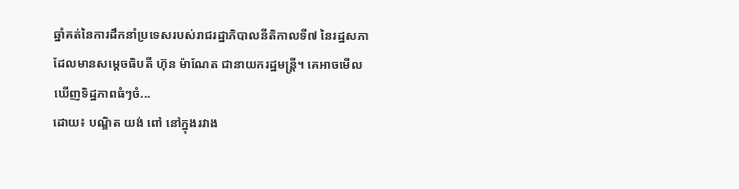ឆ្នាំគត់នៃការដឹកនាំប្រទេសរបស់រាជរដ្ឋាភិបាលនីតិកាលទី៧ នៃរដ្ឋសភា ដែលមានសម្ដេចធិបតី ហ៊ុន ម៉ាណែត ជានាយករដ្ឋមន្ត្រី។ គេអាចមើលឃើញទិដ្ឋភាពធំៗចំ...
ដោយ៖ បណ្ឌិត យង់ ពៅ នៅក្នុងរវាង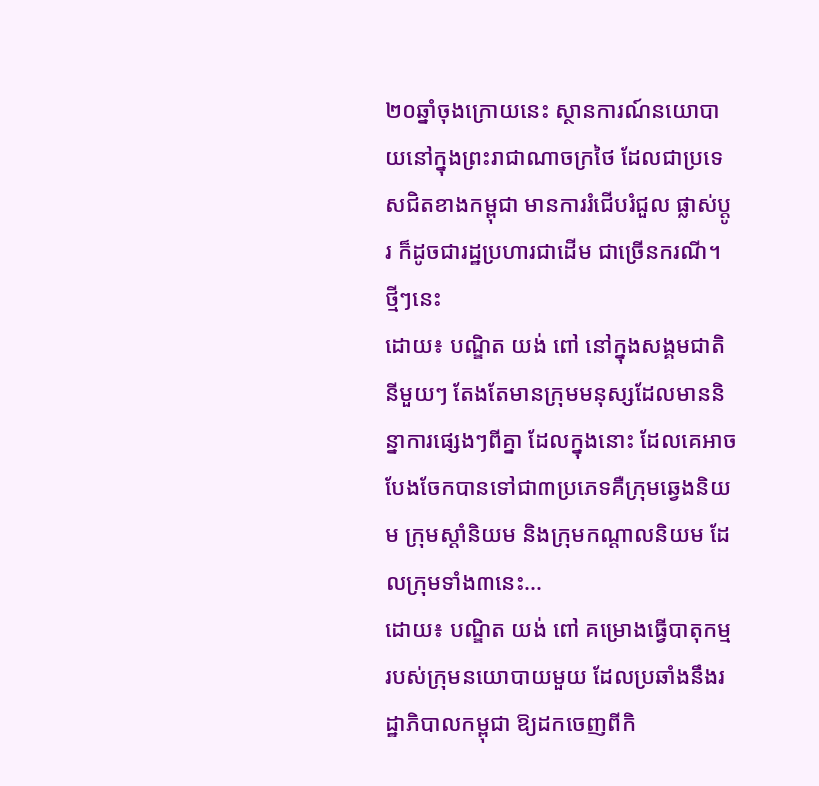២០ឆ្នាំចុងក្រោយនេះ ស្ថានការណ៍នយោបាយនៅក្នុងព្រះរាជាណាចក្រថៃ ដែលជាប្រទេសជិតខាងកម្ពុជា មានការរំជើបរំជួល ផ្លាស់ប្ដូរ ក៏ដូចជារដ្ឋប្រហារជាដើម ជាច្រើនករណី។ ថ្មីៗនេះ
ដោយ៖ បណ្ឌិត យង់ ពៅ នៅក្នុងសង្គមជាតិនីមួយៗ តែងតែមានក្រុមមនុស្សដែលមាននិន្នាការផ្សេងៗពីគ្នា ដែលក្នុងនោះ ដែលគេអាចបែងចែកបានទៅជា៣ប្រភេទគឺក្រុមឆ្វេងនិយម ក្រុមស្ដាំនិយម និងក្រុមកណ្ដាលនិយម ដែលក្រុមទាំង៣នេះ...
ដោយ៖ បណ្ឌិត យង់ ពៅ គម្រោងធ្វើបាតុកម្មរបស់ក្រុមនយោបាយមួយ ដែលប្រឆាំងនឹងរដ្ឋាភិបាលកម្ពុជា ឱ្យដកចេញពីកិ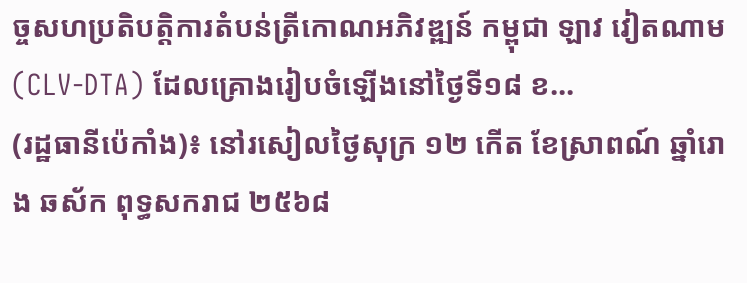ច្ចសហប្រតិបត្តិការតំបន់ត្រីកោណអភិវឌ្ឍន៍ កម្ពុជា ឡាវ វៀតណាម (CLV-DTA) ដែលគ្រោងរៀបចំឡើងនៅថ្ងៃទី១៨ ខ...
(រដ្ឋធានីប៉េកាំង)៖ នៅរសៀលថ្ងៃសុក្រ ១២ កើត ខែស្រាពណ៍ ឆ្នាំរោង ឆស័ក ពុទ្ធសករាជ ២៥៦៨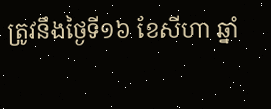ត្រូវនឹងថ្ងៃទី១៦ ខែសីហា ឆ្នាំ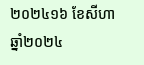២០២៤១៦ ខែសីហា ឆ្នាំ២០២៤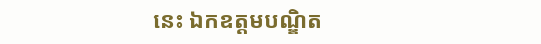នេះ ឯកឧត្ដមបណ្ឌិត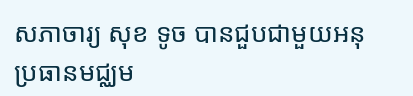សភាចារ្យ សុខ ទូច បានជួបជាមួយអនុប្រធានមជ្ឈម